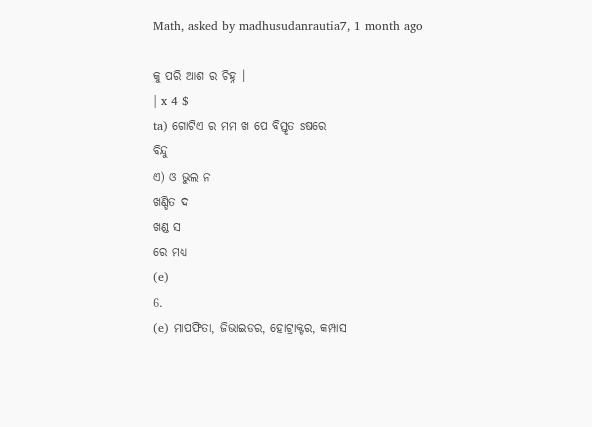Math, asked by madhusudanrautia7, 1 month ago

କୁ ପରି ଆଶ ର ଚିହ୍ନ ।
| x 4 $
ta) ଗୋଟିଏ ର ମମ ଖ ପେ ବିସ୍ତୃତ sଷରେ
ବିନ୍ଦୁ
ଏ) ଓ ଭୁଲ ନ
ଖଣ୍ଡିତ ଦ
ଖଣ୍ଡ ସ
ରେ ମଧ୍ୟ
(e)
6.
(e) ମାପଫିତା, ଜିଭାଇଡର, ହୋଟ୍ରାକ୍ଟର, କମ୍ପାସ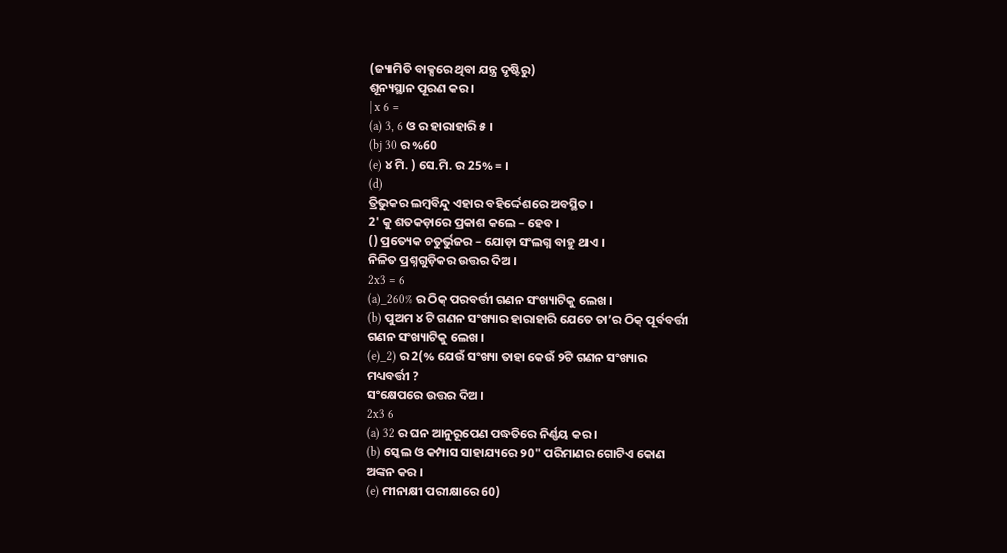(ଜ୍ୟାମିତି ବାକ୍ସରେ ଥିବା ଯନ୍ତ୍ର ଦୃଷ୍ଟିରୁ)
ଶୂନ୍ୟସ୍ଥାନ ପୂରଣ କର ।
| x 6 =
(a) 3, 6 ଓ ର ହାରାହାରି ୫ ।
(bj 30 ର %60
(e) ୪ ମି. ) ସେ.ମି. ର 25% = ।
(d)
ତ୍ରିଭୁକର ଲମ୍ବବିନ୍ଦୁ ଏହାର ବହିର୍ଦ୍ଦେଶରେ ଅବସ୍ଥିତ ।
2' କୁ ଶତକଡ଼ାରେ ପ୍ରକାଶ କଲେ – ହେବ ।
() ପ୍ରତ୍ୟେକ ଚତୁର୍ଭୁଜର – ଯୋଡ଼ା ସଂଲଗ୍ନ ବାହୁ ଥାଏ ।
ନିଳିତ ପ୍ରଶ୍ନଗୁଡ଼ିକର ଉତ୍ତର ଦିଅ ।
2x3 = 6
(a)_260% ର ଠିକ୍ ପରବର୍ତ୍ତୀ ଗଣନ ସଂଖ୍ୟାଟିକୁ ଲେଖ ।
(b) ପୁଅମ ୪ ଟି ଗଣନ ସଂଖ୍ୟାର ହାରାହାରି ଯେତେ ତା’ର ଠିକ୍ ପୂର୍ବବର୍ତ୍ତୀ
ଗଣନ ସଂଖ୍ୟାଟିକୁ ଲେଖ ।
(e)_2) ର 2(% ଯେଉଁ ସଂଖ୍ୟା ତାହା କେଉଁ ୨ଟି ଗଣନ ସଂଖ୍ୟାର
ମଧ୍ୟବର୍ତ୍ତୀ ?
ସଂକ୍ଷେପରେ ଉତ୍ତର ଦିଅ ।
2x3 6
(a) 32 ର ଘନ ଆନୁରୂପେଣ ପଦ୍ଧତିରେ ନିର୍ଣ୍ଣୟ କର ।
(b) ସ୍କେଲ ଓ କମ୍ପାସ ସାହାଯ୍ୟରେ ୨0" ପରିମାଣର ଗୋଟିଏ କୋଣ
ଅଙ୍କନ କର ।
(e) ମୀନାକ୍ଷୀ ପରୀକ୍ଷାରେ 60)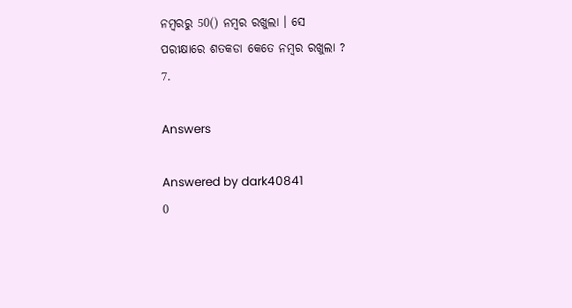ନମ୍ବରରୁ 50() ନମ୍ବର ରଖୁଲା । ସେ
ପରୀକ୍ଷାରେ ଶତକଡା କେତେ ନମ୍ବର ରଖୁଲା ?
7.

Answers

Answered by dark40841
0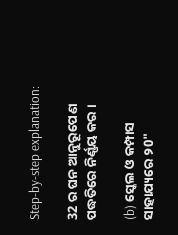Step-by-step explanation:

32 ର ଘନ ଆନୁରୂପେଣ ପଦ୍ଧତିରେ ନିର୍ଣ୍ଣୟ କର ।

(b) ସ୍କେଲ ଓ କମ୍ପାସ ସାହାଯ୍ୟରେ ୨0"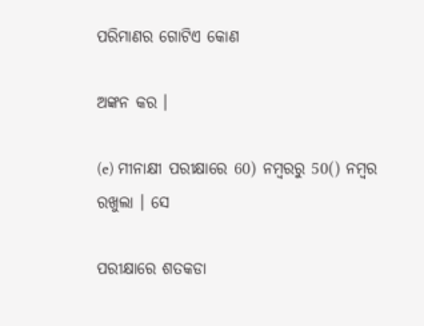ପରିମାଣର ଗୋଟିଏ କୋଣ

ଅଙ୍କନ କର ।

(e) ମୀନାକ୍ଷୀ ପରୀକ୍ଷାରେ 60) ନମ୍ବରରୁ 50() ନମ୍ବର ରଖୁଲା । ସେ

ପରୀକ୍ଷାରେ ଶତକଡା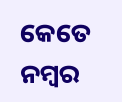କେତେ ନମ୍ବର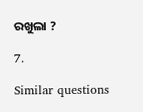ରଖୁଲା ?

7.

Similar questions